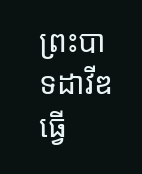ព្រះបាទដាវីឌធ្វើ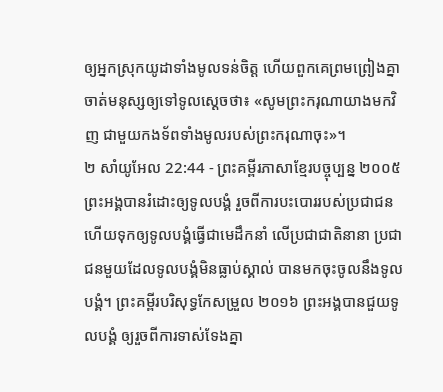ឲ្យអ្នកស្រុកយូដាទាំងមូលទន់ចិត្ត ហើយពួកគេព្រមព្រៀងគ្នាចាត់មនុស្សឲ្យទៅទូលស្ដេចថា៖ «សូមព្រះករុណាយាងមកវិញ ជាមួយកងទ័ពទាំងមូលរបស់ព្រះករុណាចុះ»។
២ សាំយូអែល 22:44 - ព្រះគម្ពីរភាសាខ្មែរបច្ចុប្បន្ន ២០០៥ ព្រះអង្គបានរំដោះឲ្យទូលបង្គំ រួចពីការបះបោររបស់ប្រជាជន ហើយទុកឲ្យទូលបង្គំធ្វើជាមេដឹកនាំ លើប្រជាជាតិនានា ប្រជាជនមួយដែលទូលបង្គំមិនធ្លាប់ស្គាល់ បានមកចុះចូលនឹងទូលបង្គំ។ ព្រះគម្ពីរបរិសុទ្ធកែសម្រួល ២០១៦ ព្រះអង្គបានជួយទូលបង្គំ ឲ្យរួចពីការទាស់ទែងគ្នា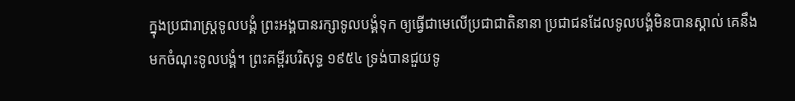ក្នុងប្រជារាស្ត្រទូលបង្គំ ព្រះអង្គបានរក្សាទូលបង្គំទុក ឲ្យធ្វើជាមេលើប្រជាជាតិនានា ប្រជាជនដែលទូលបង្គំមិនបានស្គាល់ គេនឹងមកចំណុះទូលបង្គំ។ ព្រះគម្ពីរបរិសុទ្ធ ១៩៥៤ ទ្រង់បានជួយទូ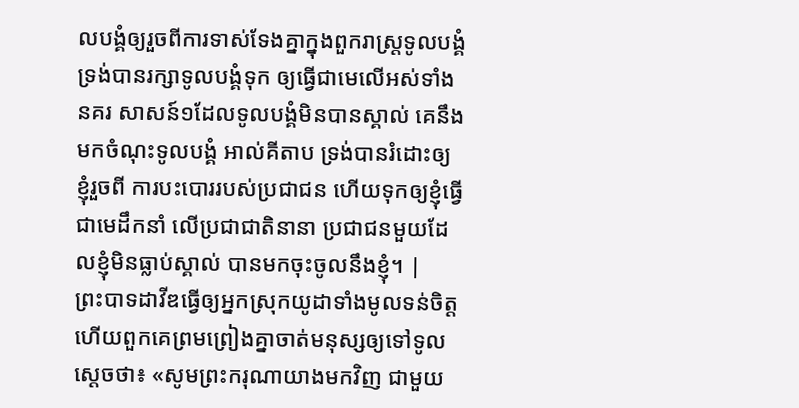លបង្គំឲ្យរួចពីការទាស់ទែងគ្នាក្នុងពួករាស្ត្រទូលបង្គំ ទ្រង់បានរក្សាទូលបង្គំទុក ឲ្យធ្វើជាមេលើអស់ទាំងនគរ សាសន៍១ដែលទូលបង្គំមិនបានស្គាល់ គេនឹងមកចំណុះទូលបង្គំ អាល់គីតាប ទ្រង់បានរំដោះឲ្យខ្ញុំរួចពី ការបះបោររបស់ប្រជាជន ហើយទុកឲ្យខ្ញុំធ្វើជាមេដឹកនាំ លើប្រជាជាតិនានា ប្រជាជនមួយដែលខ្ញុំមិនធ្លាប់ស្គាល់ បានមកចុះចូលនឹងខ្ញុំ។ |
ព្រះបាទដាវីឌធ្វើឲ្យអ្នកស្រុកយូដាទាំងមូលទន់ចិត្ត ហើយពួកគេព្រមព្រៀងគ្នាចាត់មនុស្សឲ្យទៅទូលស្ដេចថា៖ «សូមព្រះករុណាយាងមកវិញ ជាមួយ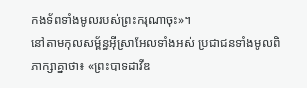កងទ័ពទាំងមូលរបស់ព្រះករុណាចុះ»។
នៅតាមកុលសម្ព័ន្ធអ៊ីស្រាអែលទាំងអស់ ប្រជាជនទាំងមូលពិភាក្សាគ្នាថា៖ «ព្រះបាទដាវីឌ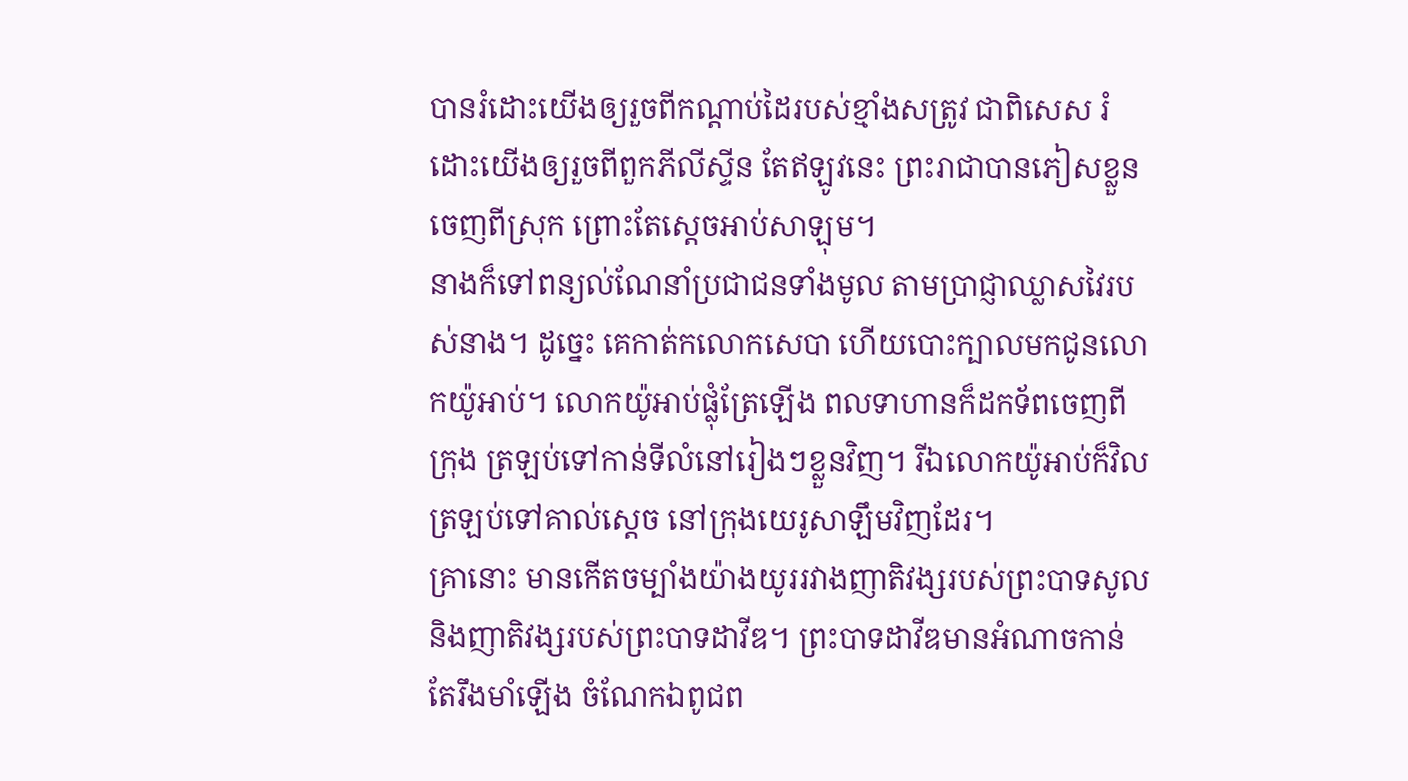បានរំដោះយើងឲ្យរួចពីកណ្ដាប់ដៃរបស់ខ្មាំងសត្រូវ ជាពិសេស រំដោះយើងឲ្យរួចពីពួកភីលីស្ទីន តែឥឡូវនេះ ព្រះរាជាបានភៀសខ្លួនចេញពីស្រុក ព្រោះតែស្ដេចអាប់សាឡុម។
នាងក៏ទៅពន្យល់ណែនាំប្រជាជនទាំងមូល តាមប្រាជ្ញាឈ្លាសវៃរបស់នាង។ ដូច្នេះ គេកាត់កលោកសេបា ហើយបោះក្បាលមកជូនលោកយ៉ូអាប់។ លោកយ៉ូអាប់ផ្លុំត្រែឡើង ពលទាហានក៏ដកទ័ពចេញពីក្រុង ត្រឡប់ទៅកាន់ទីលំនៅរៀងៗខ្លួនវិញ។ រីឯលោកយ៉ូអាប់ក៏វិលត្រឡប់ទៅគាល់ស្ដេច នៅក្រុងយេរូសាឡឹមវិញដែរ។
គ្រានោះ មានកើតចម្បាំងយ៉ាងយូររវាងញាតិវង្សរបស់ព្រះបាទសូល និងញាតិវង្សរបស់ព្រះបាទដាវីឌ។ ព្រះបាទដាវីឌមានអំណាចកាន់តែរឹងមាំឡើង ចំណែកឯពូជព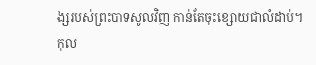ង្សរបស់ព្រះបាទសូលវិញ កាន់តែចុះខ្សោយជាលំដាប់។
កុល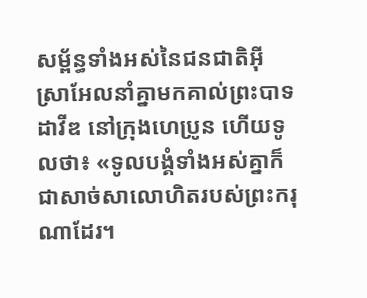សម្ព័ន្ធទាំងអស់នៃជនជាតិអ៊ីស្រាអែលនាំគ្នាមកគាល់ព្រះបាទដាវីឌ នៅក្រុងហេប្រូន ហើយទូលថា៖ «ទូលបង្គំទាំងអស់គ្នាក៏ជាសាច់សាលោហិតរបស់ព្រះករុណាដែរ។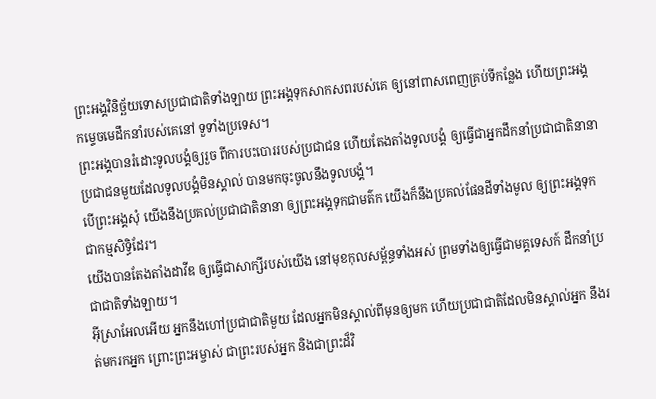ព្រះអង្គវិនិច្ឆ័យទោសប្រជាជាតិទាំងឡាយ ព្រះអង្គទុកសាកសពរបស់គេ ឲ្យនៅពាសពេញគ្រប់ទីកន្លែង ហើយព្រះអង្គកម្ទេចមេដឹកនាំរបស់គេនៅ ទួទាំងប្រទេស។
ព្រះអង្គបានរំដោះទូលបង្គំឲ្យរួច ពីការបះបោររបស់ប្រជាជន ហើយតែងតាំងទូលបង្គំ ឲ្យធ្វើជាអ្នកដឹកនាំប្រជាជាតិនានា ប្រជាជនមួយដែលទូលបង្គំមិនស្គាល់ បានមកចុះចូលនឹងទូលបង្គំ។
បើព្រះអង្គសុំ យើងនឹងប្រគល់ប្រជាជាតិនានា ឲ្យព្រះអង្គទុកជាមត៌ក យើងក៏នឹងប្រគល់ផែនដីទាំងមូល ឲ្យព្រះអង្គទុកជាកម្មសិទ្ធិដែរ។
យើងបានតែងតាំងដាវីឌ ឲ្យធ្វើជាសាក្សីរបស់យើង នៅមុខកុលសម្ព័ន្ធទាំងអស់ ព្រមទាំងឲ្យធ្វើជាមគ្គទេសក៍ ដឹកនាំប្រជាជាតិទាំងឡាយ។
អ៊ីស្រាអែលអើយ អ្នកនឹងហៅប្រជាជាតិមួយ ដែលអ្នកមិនស្គាល់ពីមុនឲ្យមក ហើយប្រជាជាតិដែលមិនស្គាល់អ្នក នឹងរត់មករកអ្នក ព្រោះព្រះអម្ចាស់ ជាព្រះរបស់អ្នក និងជាព្រះដ៏វិ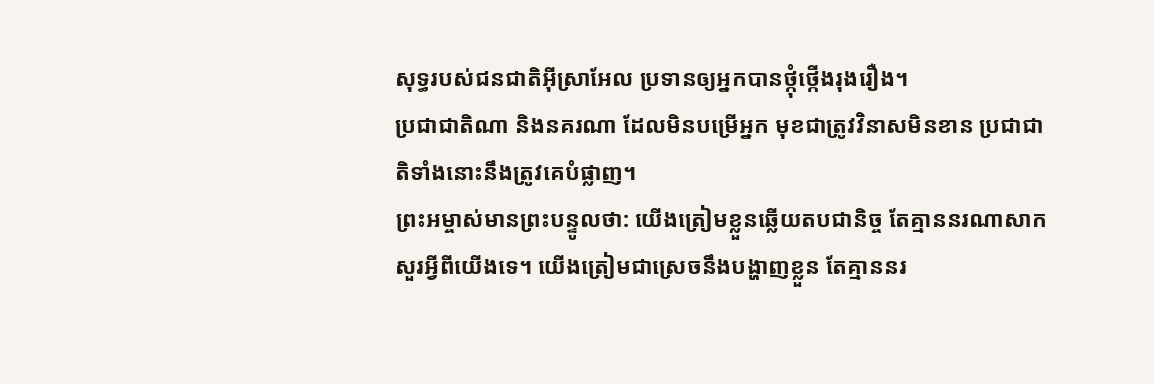សុទ្ធរបស់ជនជាតិអ៊ីស្រាអែល ប្រទានឲ្យអ្នកបានថ្កុំថ្កើងរុងរឿង។
ប្រជាជាតិណា និងនគរណា ដែលមិនបម្រើអ្នក មុខជាត្រូវវិនាសមិនខាន ប្រជាជាតិទាំងនោះនឹងត្រូវគេបំផ្លាញ។
ព្រះអម្ចាស់មានព្រះបន្ទូលថា: យើងត្រៀមខ្លួនឆ្លើយតបជានិច្ច តែគ្មាននរណាសាកសួរអ្វីពីយើងទេ។ យើងត្រៀមជាស្រេចនឹងបង្ហាញខ្លួន តែគ្មាននរ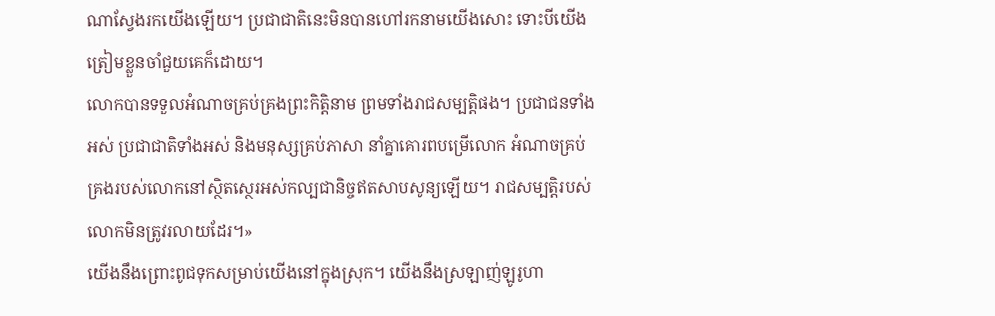ណាស្វែងរកយើងឡើយ។ ប្រជាជាតិនេះមិនបានហៅរកនាមយើងសោះ ទោះបីយើងត្រៀមខ្លួនចាំជួយគេក៏ដោយ។
លោកបានទទួលអំណាចគ្រប់គ្រងព្រះកិត្តិនាម ព្រមទាំងរាជសម្បត្តិផង។ ប្រជាជនទាំងអស់ ប្រជាជាតិទាំងអស់ និងមនុស្សគ្រប់ភាសា នាំគ្នាគោរពបម្រើលោក អំណាចគ្រប់គ្រងរបស់លោកនៅស្ថិតស្ថេរអស់កល្បជានិច្ចឥតសាបសូន្យឡើយ។ រាជសម្បត្តិរបស់លោកមិនត្រូវរលាយដែរ។»
យើងនឹងព្រោះពូជទុកសម្រាប់យើងនៅក្នុងស្រុក។ យើងនឹងស្រឡាញ់ឡូរូហា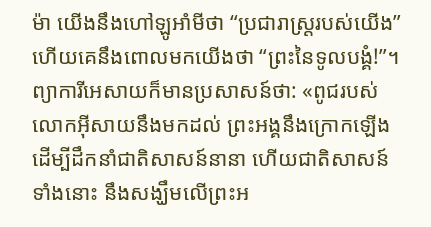ម៉ា យើងនឹងហៅឡូអាំមីថា “ប្រជារាស្ដ្ររបស់យើង” ហើយគេនឹងពោលមកយើងថា “ព្រះនៃទូលបង្គំ!”។
ព្យាការីអេសាយក៏មានប្រសាសន៍ថា: «ពូជរបស់លោកអ៊ីសាយនឹងមកដល់ ព្រះអង្គនឹងក្រោកឡើង ដើម្បីដឹកនាំជាតិសាសន៍នានា ហើយជាតិសាសន៍ទាំងនោះ នឹងសង្ឃឹមលើព្រះអ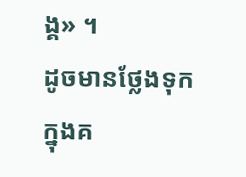ង្គ» ។
ដូចមានថ្លែងទុកក្នុងគ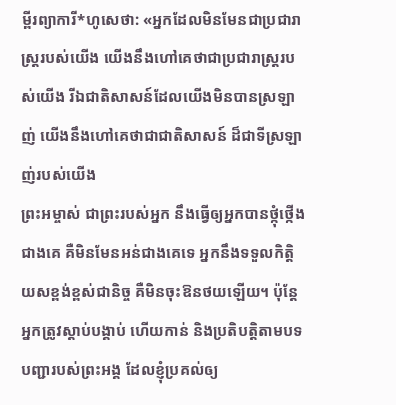ម្ពីរព្យាការី*ហូសេថា: «អ្នកដែលមិនមែនជាប្រជារាស្ត្ររបស់យើង យើងនឹងហៅគេថាជាប្រជារាស្ត្ររបស់យើង រីឯជាតិសាសន៍ដែលយើងមិនបានស្រឡាញ់ យើងនឹងហៅគេថាជាជាតិសាសន៍ ដ៏ជាទីស្រឡាញ់របស់យើង
ព្រះអម្ចាស់ ជាព្រះរបស់អ្នក នឹងធ្វើឲ្យអ្នកបានថ្កុំថ្កើងជាងគេ គឺមិនមែនអន់ជាងគេទេ អ្នកនឹងទទួលកិត្តិយសខ្ពង់ខ្ពស់ជានិច្ច គឺមិនចុះឱនថយឡើយ។ ប៉ុន្តែ អ្នកត្រូវស្ដាប់បង្គាប់ ហើយកាន់ និងប្រតិបត្តិតាមបទបញ្ជារបស់ព្រះអង្គ ដែលខ្ញុំប្រគល់ឲ្យ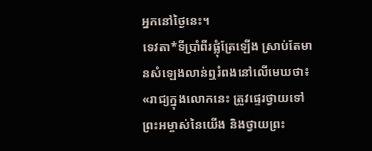អ្នកនៅថ្ងៃនេះ។
ទេវតា*ទីប្រាំពីរផ្លុំត្រែឡើង ស្រាប់តែមានសំឡេងលាន់ឮរំពងនៅលើមេឃថា៖ «រាជ្យក្នុងលោកនេះ ត្រូវផ្ទេរថ្វាយទៅព្រះអម្ចាស់នៃយើង និងថ្វាយព្រះ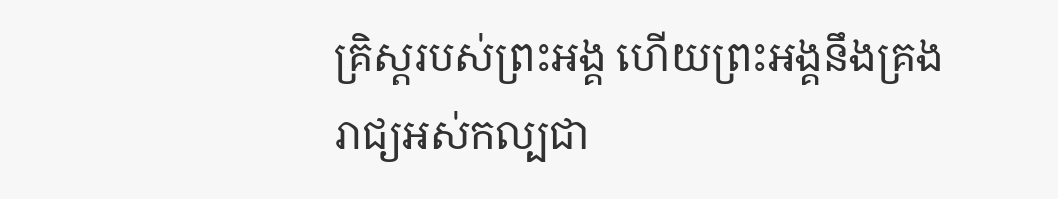គ្រិស្តរបស់ព្រះអង្គ ហើយព្រះអង្គនឹងគ្រងរាជ្យអស់កល្បជា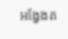អង្វែងត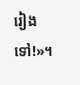រៀងទៅ!»។